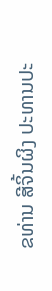ຂທ່ານ ສີຈິ້ນຜິງ ປະທານປະ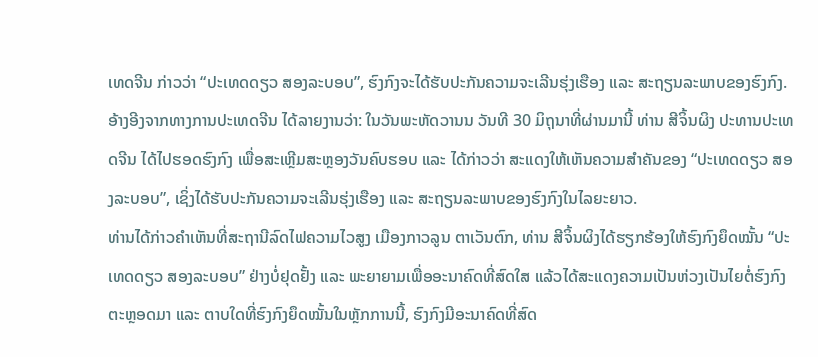ເທດຈີນ ກ່າວວ່າ “ປະເທດດຽວ ສອງລະບອບ”, ຮົງກົງຈະໄດ້ຮັບປະກັນຄວາມຈະເລີນຮຸ່ງເຮືອງ ແລະ ສະຖຽນລະພາບຂອງຮົງກົງ.
ອ້າງອີງຈາກທາງການປະເທດຈີນ ໄດ້ລາຍງານວ່າ: ໃນວັນພະຫັດວານນ ວັນທີ 30 ມິຖຸນາທີ່ຜ່ານມານີ້ ທ່ານ ສີຈິ້ນຜິງ ປະທານປະເທດຈີນ ໄດ້ໄປຮອດຮົງກົງ ເພື່ອສະເຫຼີມສະຫຼອງວັນຄົບຮອບ ແລະ ໄດ້ກ່າວວ່າ ສະແດງໃຫ້ເຫັນຄວາມສຳຄັນຂອງ “ປະເທດດຽວ ສອງລະບອບ”, ເຊິ່ງໄດ້ຮັບປະກັນຄວາມຈະເລີນຮຸ່ງເຮືອງ ແລະ ສະຖຽນລະພາບຂອງຮົງກົງໃນໄລຍະຍາວ.
ທ່ານໄດ້ກ່າວຄຳເຫັນທີ່ສະຖານີລົດໄຟຄວາມໄວສູງ ເມືອງກາວລູນ ຕາເວັນຕົກ, ທ່ານ ສີຈິ້ນຜິງໄດ້ຮຽກຮ້ອງໃຫ້ຮົງກົງຍຶດໝັ້ນ “ປະເທດດຽວ ສອງລະບອບ” ຢ່າງບໍ່ຢຸດຢັ້ງ ແລະ ພະຍາຍາມເພື່ອອະນາຄົດທີ່ສົດໃສ ແລ້ວໄດ້ສະແດງຄວາມເປັນຫ່ວງເປັນໄຍຕໍ່ຮົງກົງຕະຫຼອດມາ ແລະ ຕາບໃດທີ່ຮົງກົງຍຶດໝັ້ນໃນຫຼັກການນີ້, ຮົງກົງມີອະນາຄົດທີ່ສົດ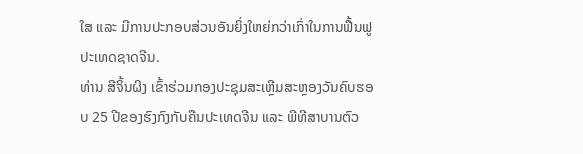ໃສ ແລະ ມີການປະກອບສ່ວນອັນຍິ່ງໃຫຍ່ກວ່າເກົ່າໃນການຟື້ນຟູປະເທດຊາດຈີນ.
ທ່ານ ສີຈິ້ນຜິງ ເຂົ້າຮ່ວມກອງປະຊຸມສະເຫຼີມສະຫຼອງວັນຄົບຮອບ 25 ປີຂອງຮົງກົງກັບຄືນປະເທດຈີນ ແລະ ພີທີສາບານຕົວ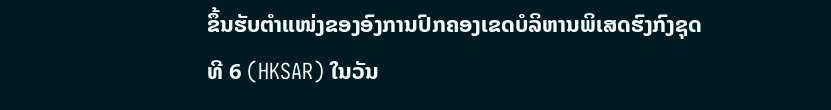ຂຶ້ນຮັບຕຳແໜ່ງຂອງອົງການປົກຄອງເຂດບໍລິຫານພິເສດຮົງກົງຊຸດທີ 6 (HKSAR) ໃນວັນ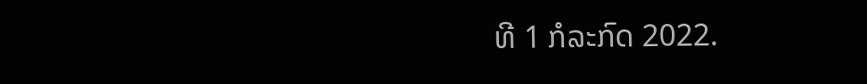ທີ 1 ກໍລະກົດ 2022.